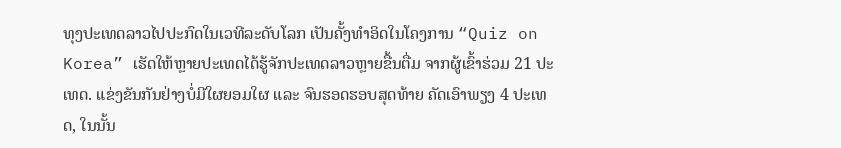ທຸງປະເທດລາວໄປປະກົດໃນເວທີລະດັບໂລກ ເປັນຄັ້ງທຳອິດໃນໂຄງການ “Quiz on Korea” ເຮັດໃຫ້ຫຼາຍປະເທດໄດ້ຮູ້ຈັກປະເທດລາວຫຼາຍຂື້ນຕື່ມ ຈາກຜູ້ເຂົ້າຮ່ວມ 21 ປະເທດ. ແຂ່ງຂັນກັນຢ່າງບໍ່ມີໃຜຍອມໃຜ ແລະ ຈົນຮອດຮອບສຸດທ້າຍ ຄັດເອົາພຽງ 4 ປະເທດ, ໃນນັ້ນ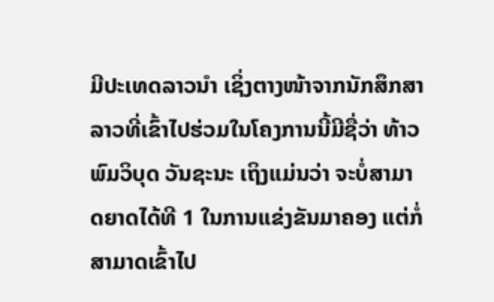ມີປະເທດລາວນຳ ເຊິ່ງຕາງໜ້າຈາກນັກສຶກສາລາວທີ່ເຂົ້າໄປຮ່ວມໃນໂຄງການນີ້ມີຊື່ວ່າ ທ້າວ ພົມວິບຸດ ວັນຊະນະ ເຖິງແມ່ນວ່າ ຈະບໍ່ສາມາດຍາດໄດ້ທີ 1 ໃນການແຂ່ງຂັນມາຄອງ ແຕ່ກໍ່ສາມາດເຂົ້າໄປ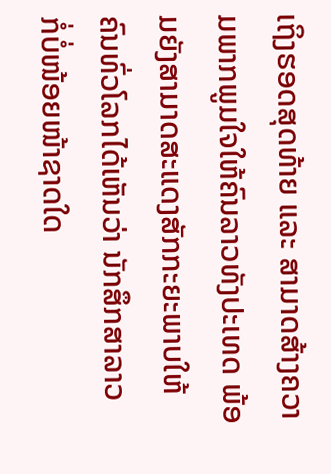ເຖິງຮອດສຸດທ້າຍ ແລະ ສາມາດສ້າງຄວາມພາກພູມໃຈໃຫ້ຄົນລາວທັງປະເທດ ພ້ອມຍັງສາມາດສະແດງສັກກະຍະພາບໃຫ້ຄົນທົ່ວໂລກໄດ້ເຫັນວ່າ ນັກສຶກສາລາວ ກໍ່ບໍ່ໜ້ອຍໜ້າຊາດໃດ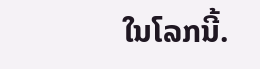ໃນໂລກນີ້.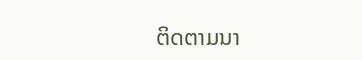ຕິດຕາມນາ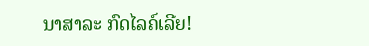ນາສາລະ ກົດໄລຄ໌ເລີຍ!